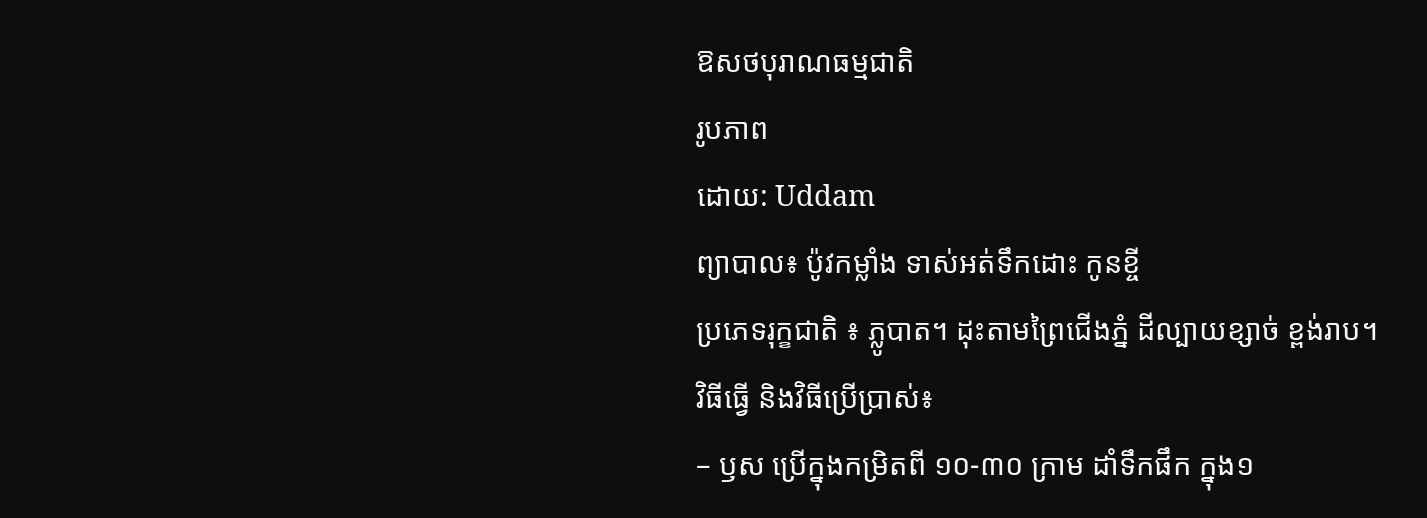ឱសថបុរាណធម្មជាតិ
រូបភាព
ដោយ: Uddam
ព្យាបាល៖ ប៉ូវកម្លាំង ទាស់អត់ទឹកដោះ កូនខ្ចី
ប្រភេទរុក្ខជាតិ ៖ ភ្លូបាត។ ដុះតាមព្រៃជើងភ្នំ ដីល្បាយខ្សាច់ ខ្ពង់រាប។
វិធីធ្វើ និងវិធីប្រើប្រាស់៖
– ឫស ប្រើក្នុងកម្រិតពី ១០-៣០ ក្រាម ដាំទឹកផឹក ក្នុង១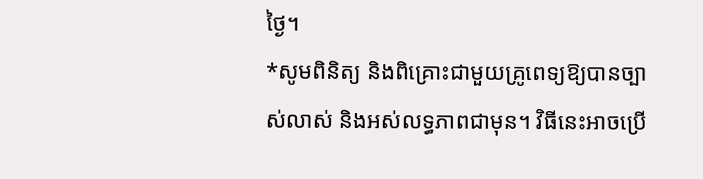ថ្ងៃ។
*សូមពិនិត្យ និងពិគ្រោះជាមួយគ្រូពេទ្យឱ្យបានច្បាស់លាស់ និងអស់លទ្ធភាពជាមុន។ វិធីនេះអាចប្រើ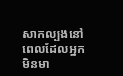សាកល្បងនៅពេលដែលអ្នកមិនមា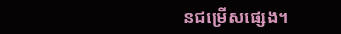នជម្រើសផ្សេង។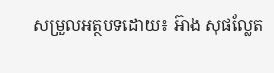សម្រួលអត្ថបទដោយ៖ អ៊ាង សុផល្លែត